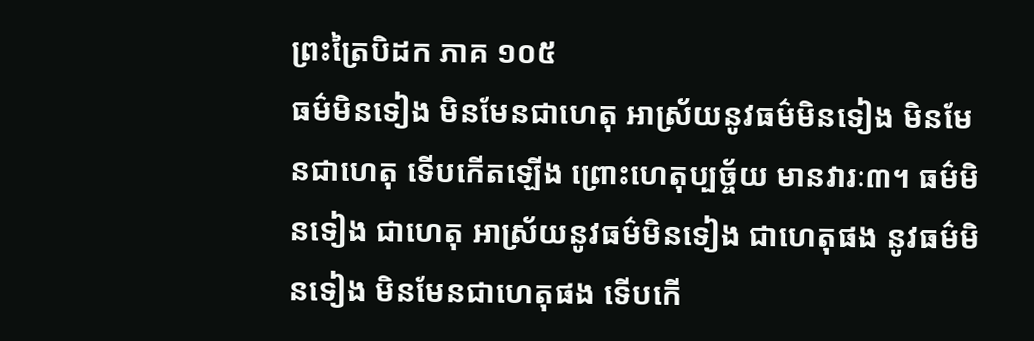ព្រះត្រៃបិដក ភាគ ១០៥
ធម៌មិនទៀង មិនមែនជាហេតុ អាស្រ័យនូវធម៌មិនទៀង មិនមែនជាហេតុ ទើបកើតឡើង ព្រោះហេតុប្បច្ច័យ មានវារៈ៣។ ធម៌មិនទៀង ជាហេតុ អាស្រ័យនូវធម៌មិនទៀង ជាហេតុផង នូវធម៌មិនទៀង មិនមែនជាហេតុផង ទើបកើ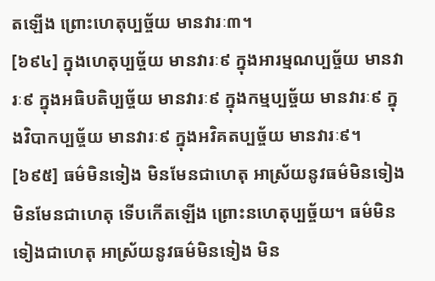តឡើង ព្រោះហេតុប្បច្ច័យ មានវារៈ៣។
[៦៩៤] ក្នុងហេតុប្បច្ច័យ មានវារៈ៩ ក្នុងអារម្មណប្បច្ច័យ មានវារៈ៩ ក្នុងអធិបតិប្បច្ច័យ មានវារៈ៩ ក្នុងកម្មប្បច្ច័យ មានវារៈ៩ ក្នុងវិបាកប្បច្ច័យ មានវារៈ៩ ក្នុងអវិគតប្បច្ច័យ មានវារៈ៩។
[៦៩៥] ធម៌មិនទៀង មិនមែនជាហេតុ អាស្រ័យនូវធម៌មិនទៀង មិនមែនជាហេតុ ទើបកើតឡើង ព្រោះនហេតុប្បច្ច័យ។ ធម៌មិនទៀងជាហេតុ អាស្រ័យនូវធម៌មិនទៀង មិន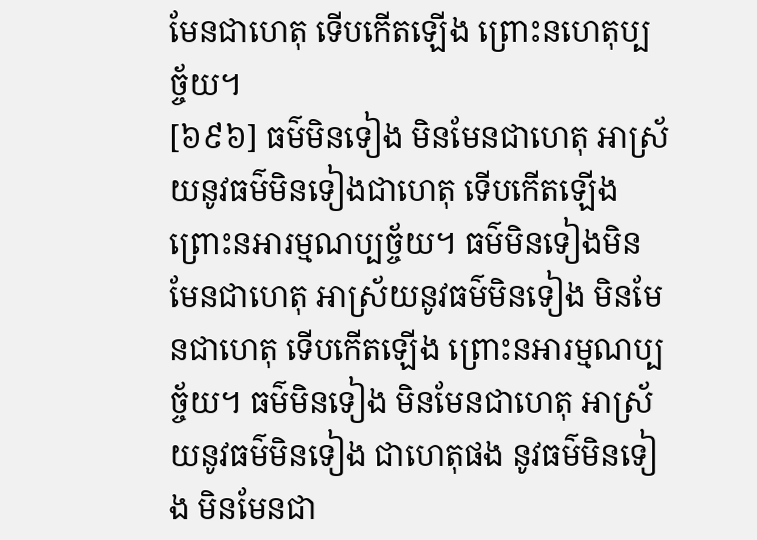មែនជាហេតុ ទើបកើតឡើង ព្រោះនហេតុប្បច្ច័យ។
[៦៩៦] ធម៌មិនទៀង មិនមែនជាហេតុ អាស្រ័យនូវធម៌មិនទៀងជាហេតុ ទើបកើតឡើង ព្រោះនអារម្មណប្បច្ច័យ។ ធម៌មិនទៀងមិនមែនជាហេតុ អាស្រ័យនូវធម៌មិនទៀង មិនមែនជាហេតុ ទើបកើតឡើង ព្រោះនអារម្មណប្បច្ច័យ។ ធម៌មិនទៀង មិនមែនជាហេតុ អាស្រ័យនូវធម៌មិនទៀង ជាហេតុផង នូវធម៌មិនទៀង មិនមែនជា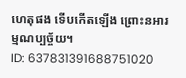ហេតុផង ទើបកើតឡើង ព្រោះនអារម្មណប្បច្ច័យ។
ID: 637831391688751020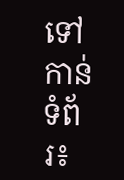ទៅកាន់ទំព័រ៖